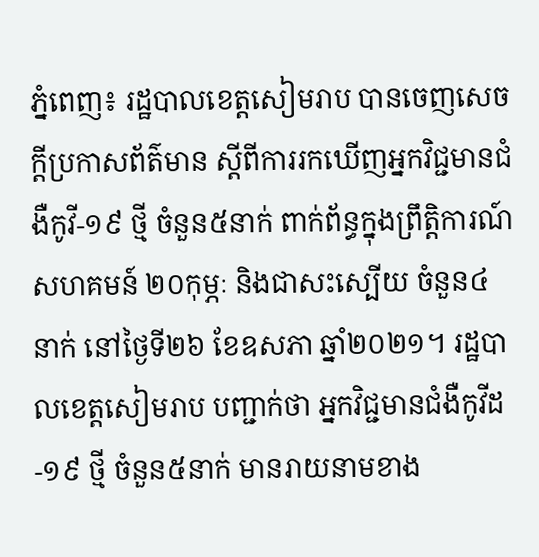ភ្នំពេញ៖ រដ្ឋបាលខេត្តសៀមរាប បានចេញសេចក្ដីប្រកាសព័ត៌មាន ស្ដីពីការរកឃើញអ្នកវិជ្ជមានជំងឺកូវី-១៩ ថ្មី ចំនួន៥នាក់ ពាក់ព័ន្ធក្នុងព្រឹត្តិការណ៍ សហគមន៍ ២០កុម្ភៈ និងជាសះស្បើយ ចំនួន៤នាក់ នៅថ្ងៃទី២៦ ខែឧសភា ឆ្នាំ២០២១។ រដ្ឋបាលខេត្តសៀមរាប បញ្ជាក់ថា អ្នកវិជ្ជមានជំងឺកូវីដ-១៩ ថ្មី ចំនួន៥នាក់ មានរាយនាមខាង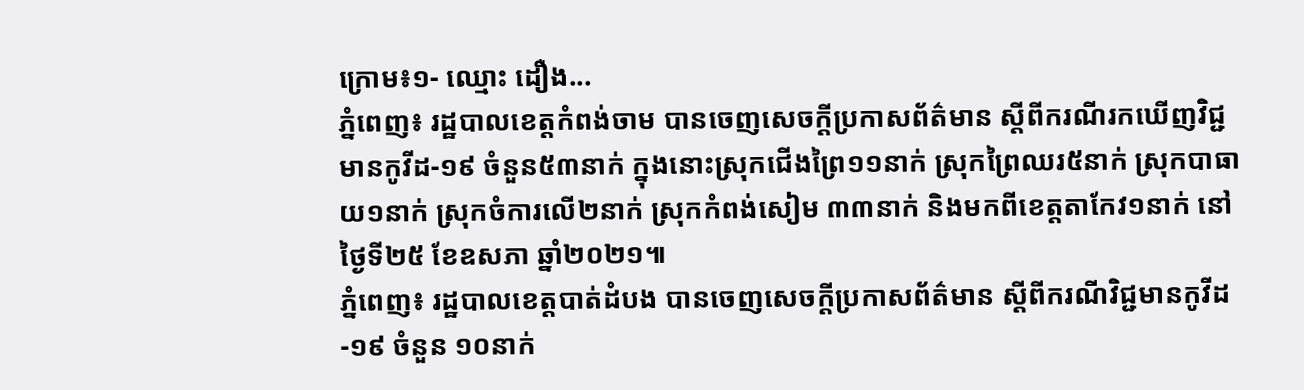ក្រោម៖១- ឈ្មោះ ដឿង...
ភ្នំពេញ៖ រដ្ឋបាលខេត្តកំពង់ចាម បានចេញសេចក្តីប្រកាសព័ត៌មាន ស្តីពីករណីរកឃើញវិជ្ជមានកូវីដ-១៩ ចំនួន៥៣នាក់ ក្នុងនោះស្រុកជើងព្រៃ១១នាក់ ស្រុកព្រៃឈរ៥នាក់ ស្រុកបាធាយ១នាក់ ស្រុកចំការលើ២នាក់ ស្រុកកំពង់សៀម ៣៣នាក់ និងមកពីខេត្តតាកែវ១នាក់ នៅថ្ងៃទី២៥ ខែឧសភា ឆ្នាំ២០២១៕
ភ្នំពេញ៖ រដ្ឋបាលខេត្តបាត់ដំបង បានចេញសេចក្តីប្រកាសព័ត៌មាន ស្តីពីករណីវិជ្ជមានកូវីដ-១៩ ចំនួន ១០នាក់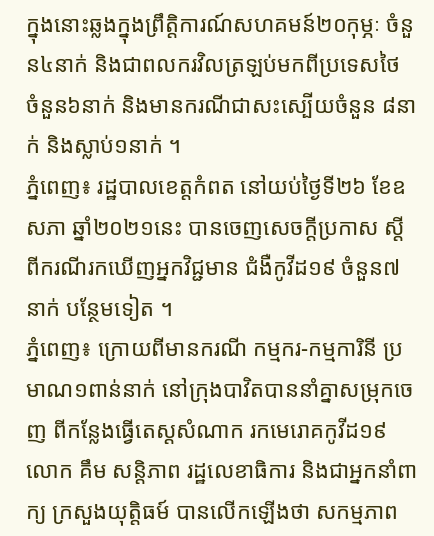ក្នុងនោះឆ្លងក្នុងព្រឹត្តិការណ៍សហគមន៍២០កុម្ភៈ ចំនួន៤នាក់ និងជាពលករវិលត្រឡប់មកពីប្រទេសថៃ ចំនួន៦នាក់ និងមានករណីជាសះស្បើយចំនួន ៨នាក់ និងស្លាប់១នាក់ ។
ភ្នំពេញ៖ រដ្ឋបាលខេត្តកំពត នៅយប់ថ្ងៃទី២៦ ខែឧសភា ឆ្នាំ២០២១នេះ បានចេញសេចក្ដីប្រកាស ស្ដីពីករណីរកឃើញអ្នកវិជ្ជមាន ជំងឺកូវីដ១៩ ចំនួន៧នាក់ បន្ថែមទៀត ។
ភ្នំពេញ៖ ក្រោយពីមានករណី កម្មករ-កម្មការិនី ប្រមាណ១ពាន់នាក់ នៅក្រុងបាវិតបាននាំគ្នាសម្រុកចេញ ពីកន្លែងធ្វើតេស្ដសំណាក រកមេរោគកូវីដ១៩ លោក គឹម សន្តិភាព រដ្ឋលេខាធិការ និងជាអ្នកនាំពាក្យ ក្រសួងយុត្តិធម៍ បានលើកឡើងថា សកម្មភាព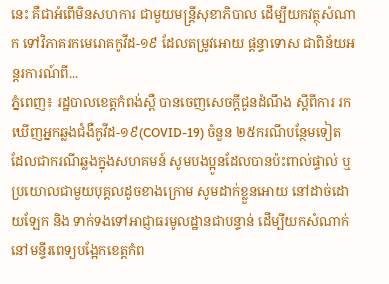នេះ គឺជាអំពើមិនសហការ ជាមួយមន្រ្តីសុខាភិបាល ដើម្បីយកវត្ថុសំណាក ទៅវិភាគរកមេរោគកូវីដ-១៩ ដែលតម្រូវអោយ ផ្តន្ទាទោស ជាពិន័យអន្តរការណ៍ពី...
ភ្នំពេញ៖ រដ្ឋបាលខេត្តកំពង់ស្ពឺ បានចេញសេចក្តីជូនដំណឹង ស្តីពីការ រកឃើញអ្នកឆ្លងជំងឺកូវីដ-១៩(COVID-19) ចំនួន ២៥ករណីបន្ថែមទៀត ដែលជាករណីឆ្លងក្នុងសហគមន៍ សូមបងប្អូនដែលបានប៉ះពាល់ផ្ទាល់ ឬប្រយោលជាមួយបុគ្គលដូចខាងក្រោម សូមដាក់ខ្លួនអោយ នៅដាច់ដោយឡែក និង ទាក់ទងទៅអាជ្ញាធរមូលដ្ឋានជាបន្ទាន់ ដើម្បីយកសំណាក់ នៅមន្ទីរពេទ្យបង្អែកខេត្តកំព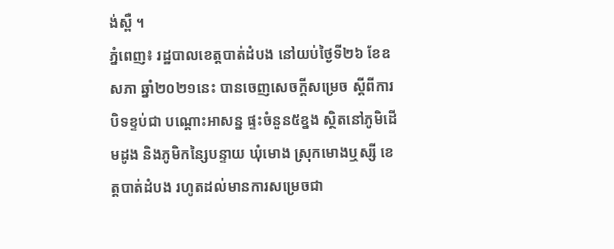ង់ស្ពឺ ។
ភ្នំពេញ៖ រដ្ឋបាលខេត្តបាត់ដំបង នៅយប់ថ្ងៃទី២៦ ខែឧសភា ឆ្នាំ២០២១នេះ បានចេញសេចក្តីសម្រេច ស្តីពីការបិទខ្ទប់ជា បណ្តោះអាសន្ន ផ្ទះចំនួន៥ខ្នង ស្ថិតនៅភូមិដើមដូង និងភូមិកន្សៃបន្ទាយ ឃុំមោង ស្រុកមោងឬស្សី ខេត្តបាត់ដំបង រហូតដល់មានការសម្រេចជា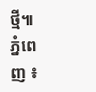ថ្មី៕
ភ្នំពេញ ៖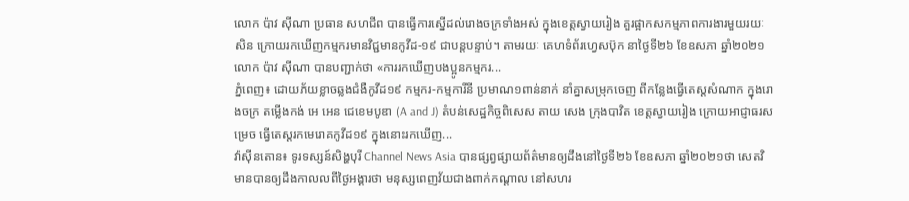លោក ប៉ាវ ស៊ីណា ប្រធាន សហជីព បានធ្វើការស្នើដល់រោងចក្រទាំងអស់ ក្នុងខេត្តស្វាយរៀង គួរផ្អាកសកម្មភាពការងារមួយរយៈសិន ក្រោយរកឃើញកម្មករមានវិជ្ជមានកូវីដ-១៩ ជាបន្តបន្ទាប់។ តាមរយៈ គេហទំព័រហ្វេសប៊ុក នាថ្ងៃទី២៦ ខែឧសភា ឆ្នាំ២០២១ លោក ប៉ាវ ស៊ីណា បានបញ្ជាក់ថា «ការរកឃើញបងប្អូនកម្មករ...
ភ្នំពេញ៖ ដោយភ័យខ្លាចឆ្លងជំងឺកូវីដ១៩ កម្មករ-កម្មការីនី ប្រមាណ១ពាន់នាក់ នាំគ្នាសម្រុកចេញ ពីកន្លែងធ្វើតេស្ដសំណាក ក្នុងរោងចក្រ តម្លើងកង់ អេ អេន ជេខេមបូឌា (A and J) តំបន់សេដ្ឋកិច្ចពិសេស តាយ សេង ក្រុងបាវិត ខេត្តស្វាយរៀង ក្រោយអាជ្ញាធរសម្រេច ធ្វើតេស្តរកមេរោគកូវីដ១៩ ក្នុងនោះរកឃើញ...
វ៉ាស៊ីនតោន៖ ទូរទស្សន៍សិង្ហបុរី Channel News Asia បានផ្សព្វផ្សាយព័ត៌មានឲ្យដឹងនៅថ្ងៃទី២៦ ខែឧសភា ឆ្នាំ២០២១ថា សេតវិមានបានឲ្យដឹងកាលលពីថ្ងៃអង្គារថា មនុស្សពេញវ័យជាងពាក់កណ្តាល នៅសហរ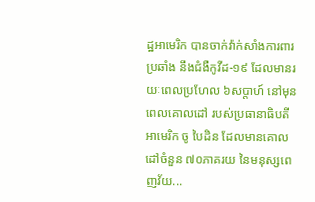ដ្ឋអាមេរិក បានចាក់វ៉ាក់សាំងការពារប្រឆាំង នឹងជំងឺកូវីដ-១៩ ដែលមានរយៈពេលប្រហែល ៦សប្តាហ៍ នៅមុនពេលគោលដៅ របស់ប្រធានាធិបតីអាមេរិក ចូ បៃដិន ដែលមានគោលដៅចំនួន ៧០ភាគរយ នៃមនុស្សពេញវ័យ...